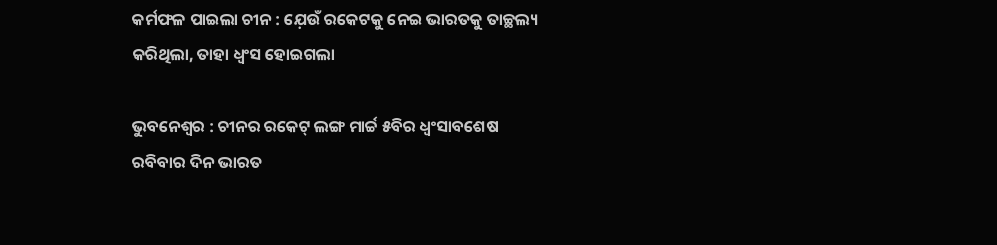କର୍ମଫଳ ପାଇଲା ଚୀନ : ଯ଼େଉଁ ରକେଟକୁ ନେଇ ଭାରତକୁ ତାଚ୍ଛଲ୍ୟ କରିଥିଲା, ତାହା ଧ୍ବଂସ ହୋଇଗଲା

ଭୁବନେଶ୍ବର : ଚୀନର ରକେଟ୍ ଲଙ୍ଗ ମାର୍ଚ୍ଚ ୫ବିର ଧ୍ବଂସାବଶେଷ ରବିବାର ଦିନ ଭାରତ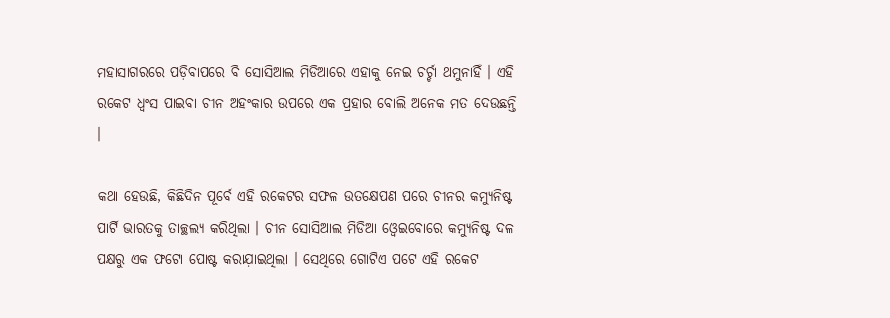ମହାସାଗରରେ ପଡ଼ିବାପରେ ବି ସୋସିଆଲ ମିଡିଆରେ ଏହାକୁ ନେଇ ଚର୍ଚ୍ଚା ଥମୁନାହିଁ । ଏହି ରକେଟ ଧ୍ବଂସ ପାଇବା ଚୀନ ଅହଂକାର ଉପରେ ଏକ ପ୍ରହାର ବୋଲି ଅନେକ ମତ ଦେଉଛନ୍ତି ।

କଥା ହେଉଛି, କିଛିଦିନ ପୂର୍ବେ ଏହି ରକେଟର ସଫଳ ଉତକ୍ଷେପଣ ପରେ ଚୀନର କମ୍ୟୁନିଷ୍ଟ ପାର୍ଟି ଭାରତକୁ ତାଚ୍ଛଲ୍ୟ କରିଥିଲା । ଚୀନ ସୋସିଆଲ ମିଡିଆ ଓ୍ବେଇବୋରେ କମ୍ୟୁନିଷ୍ଟ ଦଳ ପକ୍ଷରୁ ଏକ ଫଟୋ ପୋଷ୍ଟ କରାଯ଼ାଇଥିଲା । ସେଥିରେ ଗୋଟିଏ ପଟେ ଏହି ରକେଟ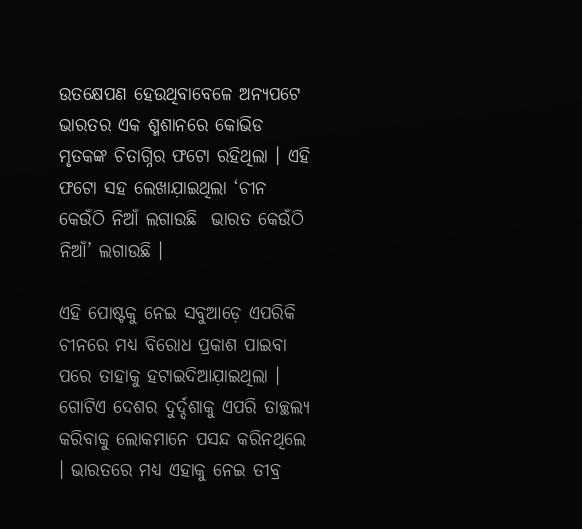ଉତକ୍ଷେପଣ ହେଉଥିବାବେଳେ ଅନ୍ୟପଟେ ଭାରତର ଏକ ଶ୍ମଶାନରେ କୋଭିଡ ମୃତକଙ୍କ ଚିତାଗ୍ନିର ଫଟୋ ରହିଥିଲା । ଏହି ଫଟୋ ସହ ଲେଖାଯ଼ାଇଥିଲା ‘ଚୀନ କେଉଁଠି ନିଆଁ ଲଗାଉଛି  ଭାରତ କେଉଁଠି ନିଆଁ’ ଲଗାଉଛି ।

ଏହି ପୋଷ୍ଟକୁ ନେଇ ସବୁଆଡ଼େ ଏପରିକି ଚୀନରେ ମଧ୍ୟ ବିରୋଧ ପ୍ରକାଶ ପାଇବା ପରେ ତାହାକୁ ହଟାଇଦିଆଯ଼ାଇଥିଲା । ଗୋଟିଏ ଦେଶର ଦୁର୍ଦ୍ଦଶାକୁ ଏପରି ତାଚ୍ଛଲ୍ୟ କରିବାକୁ ଲୋକମାନେ ପସନ୍ଦ କରିନଥିଲେ । ଭାରତରେ ମଧ୍ୟ ଏହାକୁ ନେଇ ତୀବ୍ର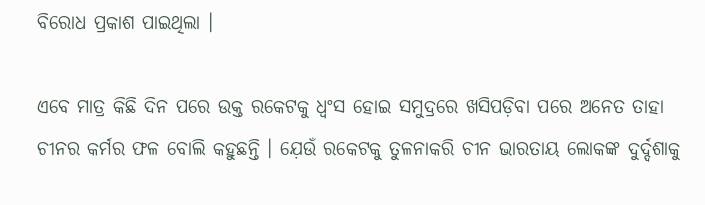ବିରୋଧ ପ୍ରକାଶ ପାଇଥିଲା ।

ଏବେ ମାତ୍ର କିଛି ଦିନ ପରେ ଉକ୍ତ ରକେଟକୁ ଧ୍ବଂସ ହୋଇ ସମୁଦ୍ରରେ ଖସିପଡ଼ିବା ପରେ ଅନେତ ତାହା ଚୀନର କର୍ମର ଫଳ ବୋଲି କହୁଛନ୍ତି । ଯ଼େଉଁ ରକେଟକୁ ତୁଳନାକରି ଚୀନ ଭାରତାୟ ଲୋକଙ୍କ ଦୁର୍ଦ୍ଦଶାକୁ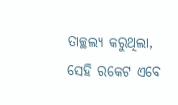ତାଚ୍ଛଲ୍ୟ କରୁଥିଲା, ସେହି ରକେଟ ଏବେ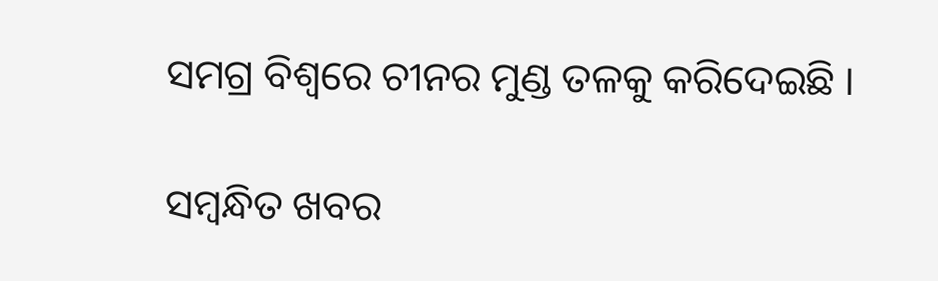ସମଗ୍ର ବିଶ୍ବରେ ଚୀନର ମୁଣ୍ଡ ତଳକୁ କରିଦେଇଛି ।

ସମ୍ବନ୍ଧିତ ଖବର